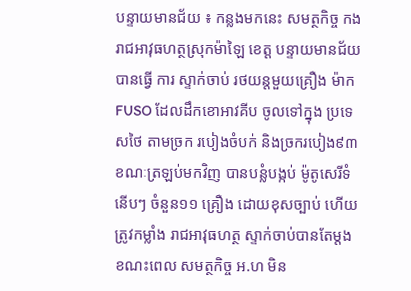បន្ទាយមានជ័យ ៖ កន្លងមកនេះ សមត្ថកិច្ច កងរាជអាវុធហត្ថស្រុកម៉ាឡៃ ខេត្ត បន្ទាយមានជ័យ បានធ្វើ ការ ស្ទាក់ចាប់ រថយន្តមួយគ្រឿង ម៉ាក FUSO ដែលដឹកខោអាវគីប ចូលទៅក្នុង ប្រទេសថៃ តាមច្រក របៀងចំបក់ និងច្រករបៀង៩៣ ខណៈត្រឡប់មកវិញ បានបន្លំបង្កប់ ម៉ូតូសេរីទំនើបៗ ចំនួន១១ គ្រឿង ដោយខុសច្បាប់ ហើយត្រូវកម្លាំង រាជអាវុធហត្ថ ស្ទាក់ចាប់បានតែម្តង ខណះពេល សមត្ថកិច្ច អ.ហ មិន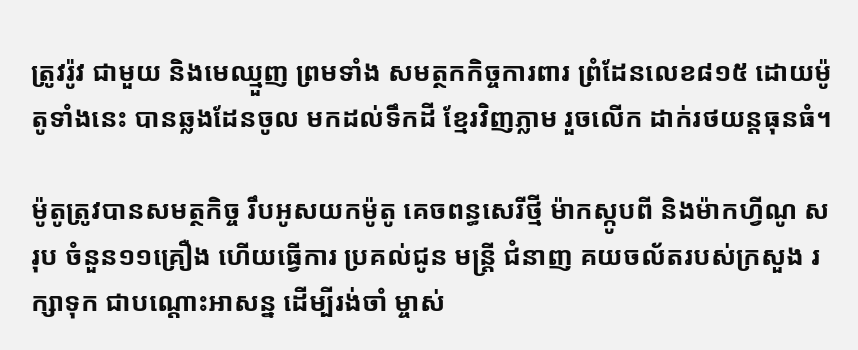ត្រូវរ៉ូវ ជាមួយ និងមេឈ្មួញ ព្រមទាំង សមត្ថកកិច្ចការពារ ព្រំដែនលេខ៨១៥ ដោយម៉ូតូទាំងនេះ បានឆ្លងដែនចូល មកដល់ទឹកដី ខ្មែរវិញភ្លាម រួចលើក ដាក់រថយន្តធុនធំ។

ម៉ូតូត្រូវបានសមត្ថកិច្ច រឹបអូសយកម៉ូតូ គេចពន្ធសេរីថ្មី ម៉ាកស្កូបពី និងម៉ាកហ្វីណូ សរុប ចំនួន១១គ្រឿង ហើយធ្វើការ ប្រគល់ជូន មន្រ្តី ជំនាញ គយចល័តរបស់ក្រសួង រក្សាទុក ជាបណ្តោះអាសន្ន ដើម្បីរង់ចាំ ម្ចាស់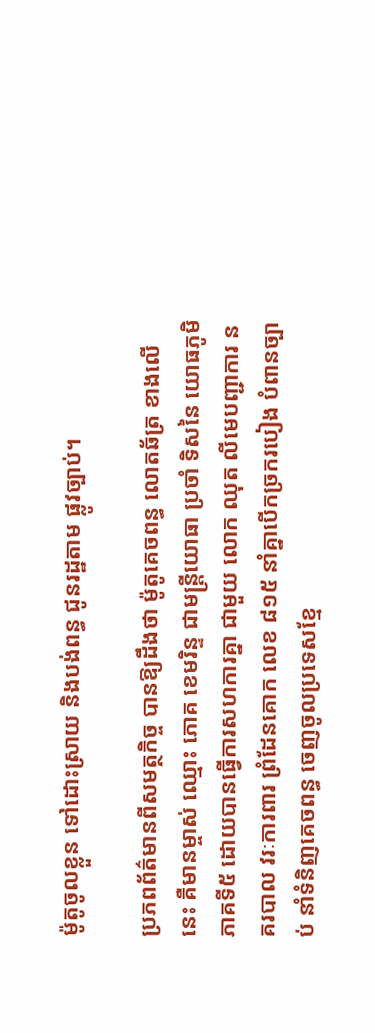ម៉ូតូចូលខ្លួន ទៅដោះស្រាយ និងបង់ពន្ធ ជូនរដ្ឋតាម ផ្លូវច្បាប់។

ប្រភពព័ត៌មានពីសមត្ថកិច្ច បានឱ្យដឹងថា ម៉ូតូគេចពន្ធ លោតឆ័ត្រ ខាងលើនេះ គឺមានម្ចាស់ ឈ្មោះ ភោគ ខេមរិន្ទ ជាមន្រ្តីយោធា ប្រចាំ ទិសនៃ យោធភូមិភាគទី៥ ដោយបានធ្វើការសហការគ្នា ជាមួយ លោក ឈុត លីមេបញ្ជាការ នគរបាល វរៈការពារ ព្រំដែនគោក លេខ ៨១៥ នាំគ្នាបើកច្រករបៀង បំពានច្បាប់ នាំទំនិញគេចពន្ធ ចេញចូលប្រទេសខ្មែ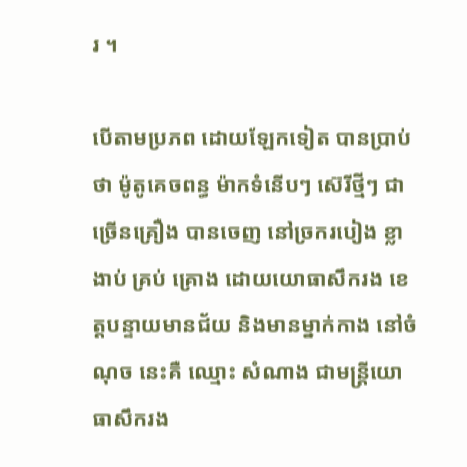រ ។

បើតាមប្រភព ដោយឡែកទៀត បានប្រាប់ថា ម៉ូតូគេចពន្ធ ម៉ាកទំនើបៗ ស៊េរីថ្មីៗ ជាច្រើនគ្រឿង បានចេញ នៅច្រករបៀង ខ្លាងាប់ គ្រប់ គ្រោង ដោយយោធាសឹករង ខេត្តបន្ទាយមានជ័យ និងមានម្នាក់កាង នៅចំណុច នេះគឺ ឈ្មោះ សំណាង ជាមន្រ្តីយោធាសឹករង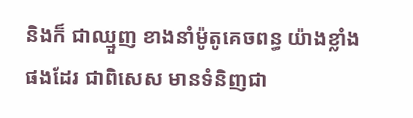និងក៏ ជាឈ្មួញ ខាងនាំម៉ូតូគេចពន្ធ យ៉ាងខ្លាំង ផងដែរ ជាពិសេស មានទំនិញជា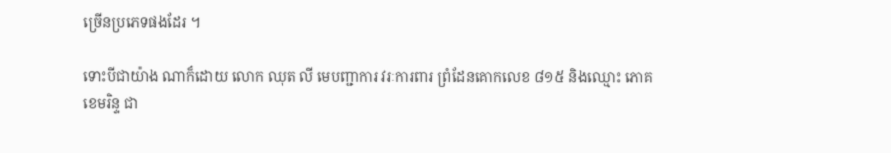ច្រើនប្រភេទផងដែរ ។

ទោះបីជាយ៉ាង ណាក៏ដោយ លោក ឈុត លី មេបញ្ជាការ វរៈការពារ ព្រំដែនគោកលេខ ៨១៥ និងឈ្មោះ ភោគ ខេមរិន្ទ ជា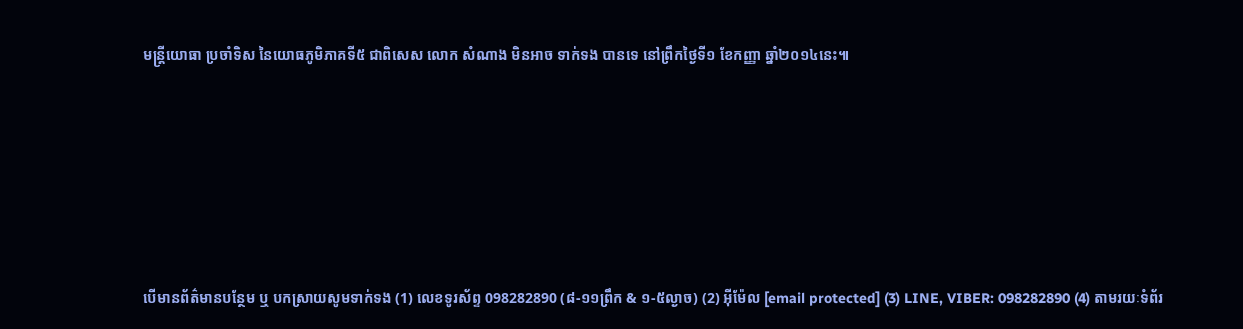មន្រ្តីយោធា ប្រចាំទិស នៃយោធភូមិភាគទី៥ ជាពិសេស លោក សំណាង មិនអាច ទាក់ទង បានទេ នៅព្រឹកថ្ងៃទី១ ខែកញ្ញា ឆ្នាំ២០១៤នេះ៕






បើមានព័ត៌មានបន្ថែម ឬ បកស្រាយសូមទាក់ទង (1) លេខទូរស័ព្ទ 098282890 (៨-១១ព្រឹក & ១-៥ល្ងាច) (2) អ៊ីម៉ែល [email protected] (3) LINE, VIBER: 098282890 (4) តាមរយៈទំព័រ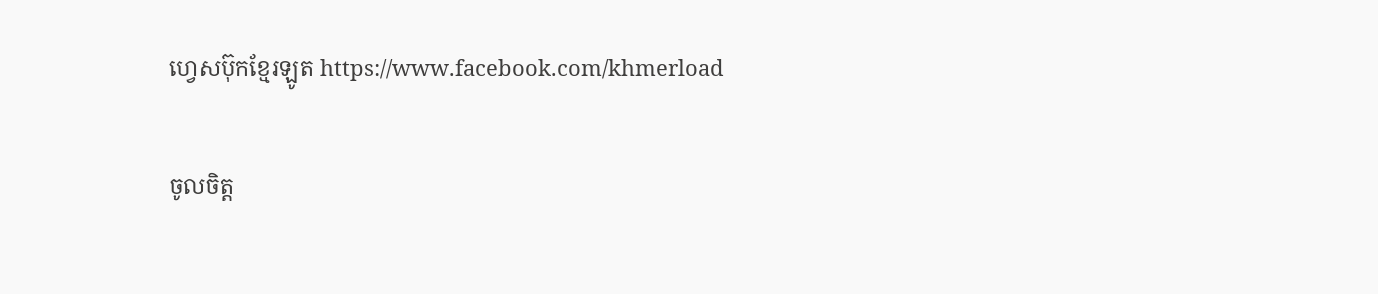ហ្វេសប៊ុកខ្មែរឡូត https://www.facebook.com/khmerload

ចូលចិត្ត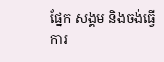ផ្នែក សង្គម និងចង់ធ្វើការ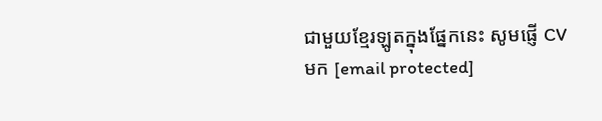ជាមួយខ្មែរឡូតក្នុងផ្នែកនេះ សូមផ្ញើ CV មក [email protected]